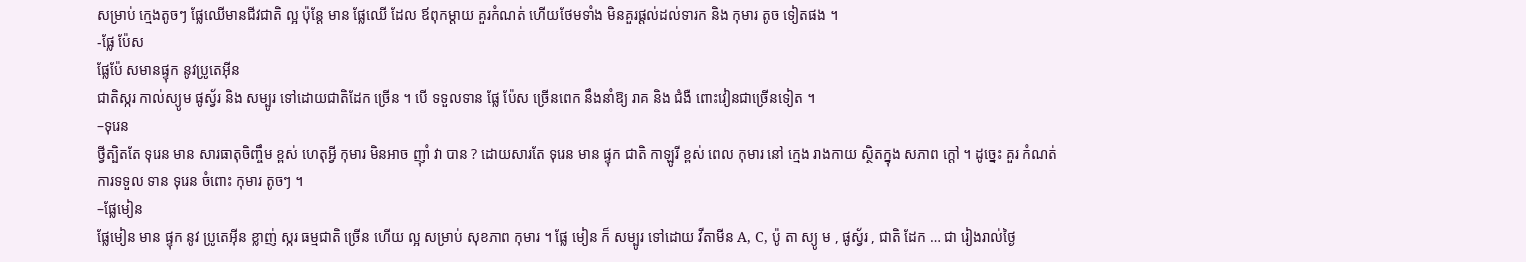សម្រាប់ ក្មេងតូចៗ ផ្លែឈើមានជីវជាតិ ល្អ ប៉ុន្តែ មាន ផ្លែឈើ ដែល ឪពុកម្តាយ គួរកំណត់ ហើយថែមទាំង មិនគួរផ្តល់ដល់ទារក និង កុមារ តូច ទៀតផង ។
-ផ្លែ ប៉ែស
ផ្លែប៉ែ សមានផ្ទុក នូវប្រូតេអ៊ីន
ជាតិស្ករ កាល់ស្យូម ផូស្វ័រ និង សម្បូរ ទៅដោយជាតិដែក ច្រើន ។ បើ ទទួលទាន ផ្លែ ប៉ែស ច្រើនពេក នឹងនាំឱ្យ រាគ និង ជំងឺ ពោះវៀនជាច្រើនទៀត ។
–ទុរេន
ថ្វីត្បិតតែ ទុរេន មាន សារធាតុចិញ្ចឹម ខ្ពស់ ហេតុអ្វី កុមារ មិនអាច ញ៉ាំ វា បាន ? ដោយសារតែ ទុរេន មាន ផ្ទុក ជាតិ កាឡូរី ខ្ពស់ ពេល កុមារ នៅ ក្មេង រាងកាយ ស្ថិតក្នុង សភាព ក្ដៅ ។ ដូច្នេះ គួរ កំណត់ ការទទួល ទាន ទុរេន ចំពោះ កុមារ តូចៗ ។
–ផ្លែមៀន
ផ្លែមៀន មាន ផ្ទុក នូវ ប្រូតេអ៊ីន ខ្លាញ់ ស្ករ ធម្មជាតិ ច្រើន ហើយ ល្អ សម្រាប់ សុខភាព កុមារ ។ ផ្លែ មៀន ក៏ សម្បូរ ទៅដោយ វីតាមីន A, C, ប៉ូ តា ស្យូ ម , ផូស្វ័រ , ជាតិ ដែក … ជា រៀងរាល់ថ្ងៃ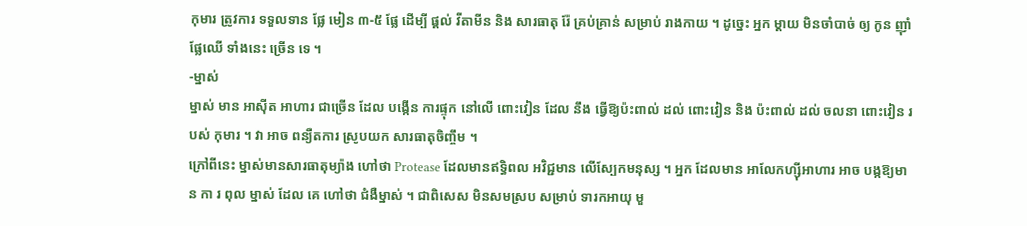កុមារ ត្រូវការ ទទួលទាន ផ្លែ មៀន ៣-៥ ផ្លែ ដើម្បី ផ្តល់ វីតាមីន និង សារធាតុ រ៉ែ គ្រប់គ្រាន់ សម្រាប់ រាងកាយ ។ ដូច្នេះ អ្នក ម្តាយ មិនចាំបាច់ ឲ្យ កូន ញ៉ាំ ផ្លែឈើ ទាំងនេះ ច្រើន ទេ ។
-ម្នាស់
ម្នាស់ មាន អាស៊ីត អាហារ ជាច្រើន ដែល បង្កើន ការផ្ទុក នៅលើ ពោះវៀន ដែល នឹង ធ្វើឱ្យប៉ះពាល់ ដល់ ពោះវៀន និង ប៉ះពាល់ ដល់ ចលនា ពោះវៀន របស់ កុមារ ។ វា អាច ពន្យឺតការ ស្រូបយក សារធាតុចិញ្ចឹម ។
ក្រៅពីនេះ ម្នាស់មានសារធាតុម្យ៉ាង ហៅថា Protease ដែលមានឥទ្ធិពល អវិជ្ជមាន លើស្បែកមនុស្ស ។ អ្នក ដែលមាន អាលែកហ្ស៊ីអាហារ អាច បង្កឱ្យមាន កា រ ពុល ម្នាស់ ដែល គេ ហៅថា ជំងឺម្នាស់ ។ ជាពិសេស មិនសមស្រប សម្រាប់ ទារកអាយុ មួ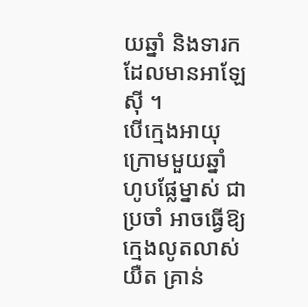យឆ្នាំ និងទារកដែលមានអាឡែស៊ី ។
បើក្មេងអាយុក្រោមមួយឆ្នាំ ហូបផ្លែម្នាស់ ជាប្រចាំ អាចធ្វើឱ្យក្មេងលូតលាស់យឺត គ្រាន់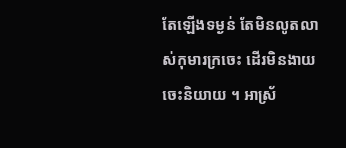តែឡើងទម្ងន់ តែមិនលូតលាស់កុមារក្រចេះ ដើរមិនងាយចេះនិយាយ ។ អាស្រ័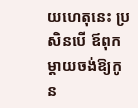យហេតុនេះ ប្រសិនបើ ឪពុកម្តាយចង់ឱ្យកូន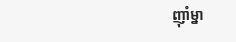ញ៉ាំម្នា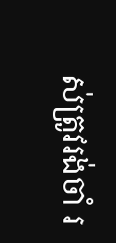ស់ត្រូវរង់ចាំ រ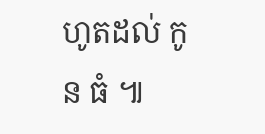ហូតដល់ កូន ធំ ៕